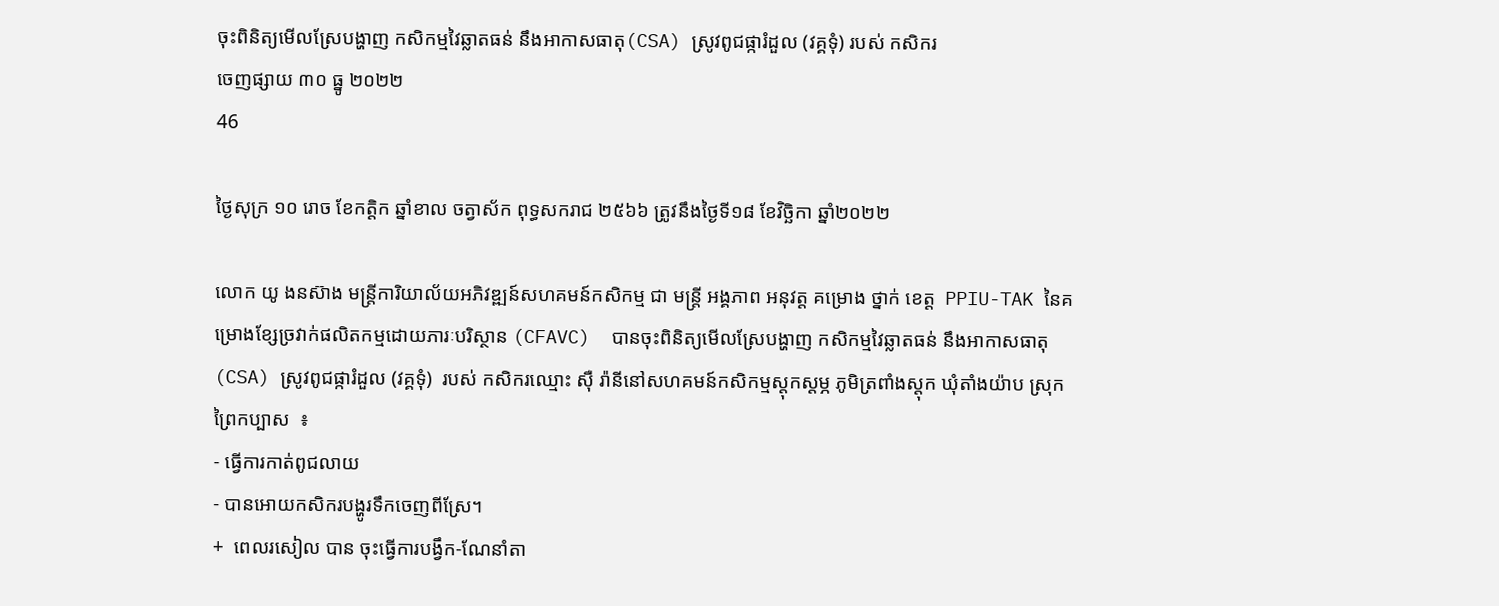ចុះពិនិត្យមើលស្រែបង្ហាញ កសិកម្មវៃឆ្លាតធន់ នឹងអាកាសធាតុ(CSA) ស្រូវពូជផ្ការំដួល (វគ្គទុំ) របស់ កសិករ
ចេញផ្សាយ ៣០ ធ្នូ ២០២២
46

ថ្ងៃសុក្រ ១០ រោច ខែកត្តិក ឆ្នាំខាល ចត្វាស័ក ពុទ្ធសករាជ ២៥៦៦ ត្រូវនឹងថ្ងៃទី១៨ ខែវិច្ឆិកា ឆ្នាំ២០២២

លោក យូ ងនស៊ាង មន្រ្តីការិយាល័យអភិវឌ្ឍន៍សហគមន៍កសិកម្ម ជា មន្រ្តី អង្គភាព អនុវត្ត គម្រោង ថ្នាក់ ខេត្ត  PPIU-TAK នៃគម្រោងខ្សែច្រវាក់ផលិតកម្មដោយភារៈបរិស្ថាន (CFAVC)  បានចុះពិនិត្យមើលស្រែបង្ហាញ កសិកម្មវៃឆ្លាតធន់ នឹងអាកាសធាតុ(CSA) ស្រូវពូជផ្ការំដួល (វគ្គទុំ)  របស់ កសិករឈ្មោះ សុឺ រ៉ានីនៅសហគមន៍កសិកម្មស្តុកស្តម្ភ ភូមិត្រពាំងស្តុក ឃុំតាំងយ៉ាប ស្រុកព្រៃកប្បាស  ៖
- ធ្វើការកាត់ពូជលាយ
- បានអោយកសិករបង្ហូរទឹកចេញពីស្រែ។
+  ពេលរសៀល បាន ចុះធ្វើការបង្វឹក-ណែនាំតា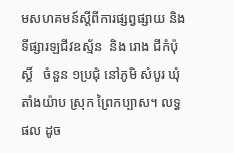មសហគមន៍ស្តីពីការផ្សព្វផ្សាយ និងទីផ្សារឡជីវឧស្ម័ន  និង រោង ជីកំប៉ុស្ដិ៍   ចំនួន ១ប្រជុំ នៅភូមិ សំបូរ ឃុំ តាំងយ៉ាប ស្រុក ព្រៃកប្បាស។ លទ្ធ ផល ដូច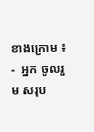ខាងក្រោម ៖
-  អ្នក ចូលរួម សរុប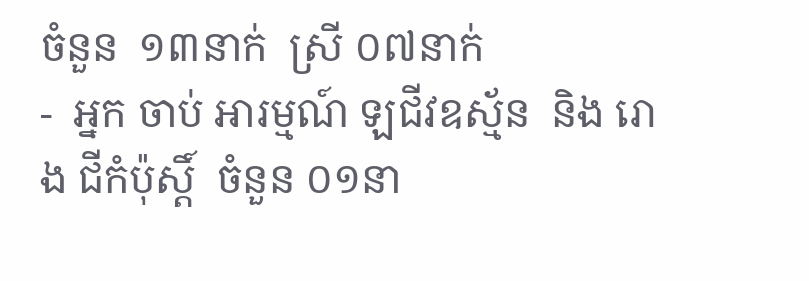ចំនួន  ១៣នាក់  ស្រី ០៧នាក់
-  អ្នក ចាប់ អារម្មណ៍ ឡជីវឧស្ម័ន  និង រោង ជីកំប៉ុស្ដិ៍  ចំនួន ០១នា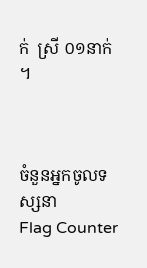ក់  ស្រី ០១នាក់ ។



ចំនួនអ្នកចូលទស្សនា
Flag Counter